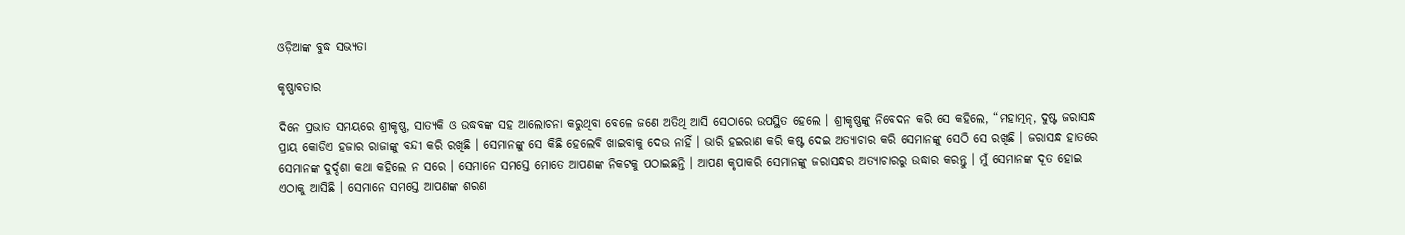ଓଡ଼ିଆଙ୍କ ବୁଦ୍ଧ ସଭ୍ୟତା

କୃଷ୍ଣାବତାର

ଦିନେ ପ୍ରଭାତ ସମୟରେ ଶ୍ରୀକୃଷ୍ଣ, ସାତ୍ୟକି ଓ ଉଦ୍ଧବଙ୍କ ସହ ଆଲୋଚନା କରୁଥିବା ବେଳେ ଜଣେ ଅତିଥି ଆସି ସେଠାରେ ଉପସ୍ଥିତ ହେଲେ । ଶ୍ରୀକୃଷ୍ଣଙ୍କୁ ନିବେଦନ କରି ସେ କହିଲେ, “ମହାତ୍ମନ୍, ଦୁଷ୍ଟ ଜରାସନ୍ଧ ପ୍ରାୟ କୋଡିଏ ହଜାର ରାଜାଙ୍କୁ ବନ୍ଦୀ କରି ରଖିଛି । ସେମାନଙ୍କୁ ସେ କିଛି ହେଲେବି ଖାଇବାକୁ ଦେଉ ନାହିଁ । ଭାରି ହଇରାଣ କରି କଷ୍ଟ ଦେଇ ଅତ୍ୟାଚାର କରି ସେମାନଙ୍କୁ ସେଠି ସେ ରଖିଛି । ଜରାସନ୍ଧ ହାତରେ ସେମାନଙ୍କ ଦୁର୍ଦ୍ଦଶା କଥା କହିଲେ ନ ସରେ । ସେମାନେ ସମସ୍ତେ ମୋତେ ଆପଣଙ୍କ ନିକଟକୁ ପଠାଇଛନ୍ତି । ଆପଣ କୃପାକରି ସେମାନଙ୍କୁ ଜରାସନ୍ଧର ଅତ୍ୟାଚାରରୁ ଉଦ୍ଧାର କରନ୍ତୁ । ମୁଁ ସେମାନଙ୍କ ଦୂତ ହୋଇ ଏଠାକୁ ଆସିଛି । ସେମାନେ ସମସ୍ତେ ଆପଣଙ୍କ ଶରଣ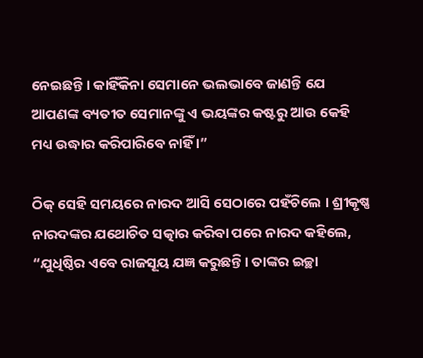ନେଇଛନ୍ତି । କାହିଁକିନା ସେମାନେ ଭଲଭାବେ ଜାଣନ୍ତି ଯେ ଆପଣଙ୍କ ବ୍ୟତୀତ ସେମାନଙ୍କୁ ଏ ଭୟଙ୍କର କଷ୍ଟରୁ ଆଉ କେହି ମଧ୍ୟ ଉଦ୍ଧାର କରିପାରିବେ ନାହିଁ ।”

ଠିକ୍ ସେହି ସମୟରେ ନାରଦ ଆସି ସେଠାରେ ପହଁଚିଲେ । ଶ୍ରୀକୃଷ୍ଣ ନାରଦଙ୍କର ଯଥୋଚିତ ସତ୍କାର କରିବା ପରେ ନାରଦ କହିଲେ, “ଯୁଧିଷ୍ଠିର ଏବେ ରାଜସୂୟ ଯଜ୍ଞ କରୁଛନ୍ତି । ତାଙ୍କର ଇଚ୍ଛା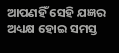ଆପଣହିଁ ସେହି ଯଜ୍ଞର ଅଧ୍ୟକ୍ଷ ହୋଇ ସମସ୍ତ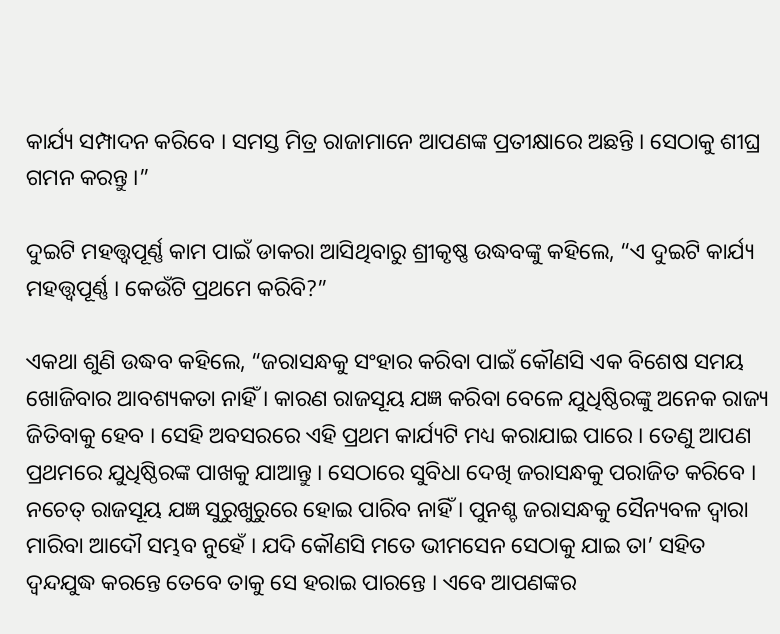କାର୍ଯ୍ୟ ସମ୍ପାଦନ କରିବେ । ସମସ୍ତ ମିତ୍ର ରାଜାମାନେ ଆପଣଙ୍କ ପ୍ରତୀକ୍ଷାରେ ଅଛନ୍ତି । ସେଠାକୁ ଶୀଘ୍ର ଗମନ କରନ୍ତୁ ।”

ଦୁଇଟି ମହତ୍ତ୍ୱପୂର୍ଣ୍ଣ କାମ ପାଇଁ ଡାକରା ଆସିଥିବାରୁ ଶ୍ରୀକୃଷ୍ଣ ଉଦ୍ଧବଙ୍କୁ କହିଲେ, “ଏ ଦୁଇଟି କାର୍ଯ୍ୟ ମହତ୍ତ୍ୱପୂର୍ଣ୍ଣ । କେଉଁଟି ପ୍ରଥମେ କରିବି?”

ଏକଥା ଶୁଣି ଉଦ୍ଧବ କହିଲେ, “ଜରାସନ୍ଧକୁ ସଂହାର କରିବା ପାଇଁ କୌଣସି ଏକ ବିଶେଷ ସମୟ ଖୋଜିବାର ଆବଶ୍ୟକତା ନାହିଁ । କାରଣ ରାଜସୂୟ ଯଜ୍ଞ କରିବା ବେଳେ ଯୁଧିଷ୍ଠିରଙ୍କୁ ଅନେକ ରାଜ୍ୟ ଜିତିବାକୁ ହେବ । ସେହି ଅବସରରେ ଏହି ପ୍ରଥମ କାର୍ଯ୍ୟଟି ମଧ୍ୟ କରାଯାଇ ପାରେ । ତେଣୁ ଆପଣ ପ୍ରଥମରେ ଯୁଧିଷ୍ଠିରଙ୍କ ପାଖକୁ ଯାଆନ୍ତୁ । ସେଠାରେ ସୁବିଧା ଦେଖି ଜରାସନ୍ଧକୁ ପରାଜିତ କରିବେ । ନଚେତ୍ ରାଜସୂୟ ଯଜ୍ଞ ସୁରୁଖୁରୁରେ ହୋଇ ପାରିବ ନାହିଁ । ପୁନଶ୍ଚ ଜରାସନ୍ଧକୁ ସୈନ୍ୟବଳ ଦ୍ୱାରା ମାରିବା ଆଦୌ ସମ୍ଭବ ନୁହେଁ । ଯଦି କୌଣସି ମତେ ଭୀମସେନ ସେଠାକୁ ଯାଇ ତା’ ସହିତ ଦ୍ୱନ୍ଦଯୁଦ୍ଧ କରନ୍ତେ ତେବେ ତାକୁ ସେ ହରାଇ ପାରନ୍ତେ । ଏବେ ଆପଣଙ୍କର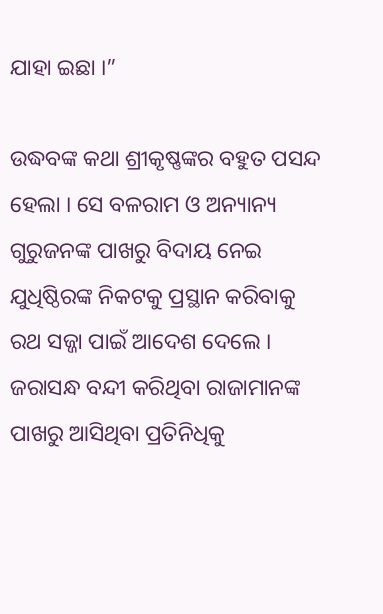ଯାହା ଇଛା ।”

ଉଦ୍ଧବଙ୍କ କଥା ଶ୍ରୀକୃଷ୍ଣଙ୍କର ବହୁତ ପସନ୍ଦ ହେଲା । ସେ ବଳରାମ ଓ ଅନ୍ୟାନ୍ୟ ଗୁରୁଜନଙ୍କ ପାଖରୁ ବିଦାୟ ନେଇ ଯୁଧିଷ୍ଠିରଙ୍କ ନିକଟକୁ ପ୍ରସ୍ଥାନ କରିବାକୁ ରଥ ସଜ୍ଜା ପାଇଁ ଆଦେଶ ଦେଲେ । ଜରାସନ୍ଧ ବନ୍ଦୀ କରିଥିବା ରାଜାମାନଙ୍କ ପାଖରୁ ଆସିଥିବା ପ୍ରତିନିଧିକୁ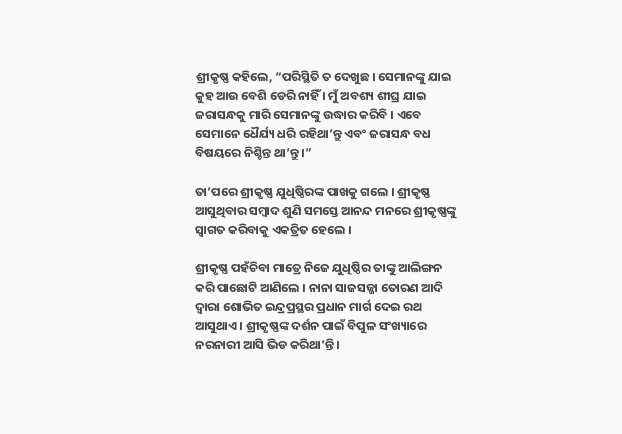ଶ୍ରୀକୃଷ୍ଣ କହିଲେ, “ପରିସ୍ଥିତି ତ ଦେଖୁଛ । ସେମାନଙ୍କୁ ଯାଇ କୁହ ଆଉ ବେଶି ଡେରି ନାହିଁ । ମୁଁ ଅବଶ୍ୟ ଶୀଘ୍ର ଯାଇ ଜରାସନ୍ଧକୁ ମାରି ସେମାନଙ୍କୁ ଉଦ୍ଧାର କରିବି । ଏବେ ସେମାନେ ଧୈର୍ଯ୍ୟ ଧରି ରହିଥା’ନ୍ତୁ ଏବଂ ଜରାସନ୍ଧ ବଧ ବିଷୟରେ ନିଶ୍ଚିନ୍ତ ଥା’ନ୍ତୁ ।”

ତା’ପରେ ଶ୍ରୀକୃଷ୍ଣ ଯୁଧିଷ୍ଠିରଙ୍କ ପାଖକୁ ଗଲେ । ଶ୍ରୀକୃଷ୍ଣ ଆସୁଥିବାର ସମ୍ବାଦ ଶୁଣି ସମସ୍ତେ ଆନନ୍ଦ ମନରେ ଶ୍ରୀକୃଷ୍ଣଙ୍କୁ ସ୍ୱାଗତ କରିବାକୁ ଏକତ୍ରିତ ହେଲେ ।

ଶ୍ରୀକୃଷ୍ଣ ପହଁଚିବା ମାତ୍ରେ ନିଜେ ଯୁଧିଷ୍ଠିର ତାଙ୍କୁ ଆଲିଙ୍ଗନ କରି ପାଛୋଟି ଆଣିଲେ । ନାନା ସାଜସଜ୍ଜା ତୋରଣ ଆଦି ଦ୍ୱାରା ଶୋଭିତ ଇନ୍ଦ୍ରପ୍ରସ୍ଥର ପ୍ରଧାନ ମାର୍ଗ ଦେଇ ରଥ ଆସୁଥାଏ । ଶ୍ରୀକୃଷ୍ଣଙ୍କ ଦର୍ଶନ ପାଇଁ ବିପୁଳ ସଂଖ୍ୟାରେ ନରନାରୀ ଆସି ଭିଡ କରିଥା’ନ୍ତି ।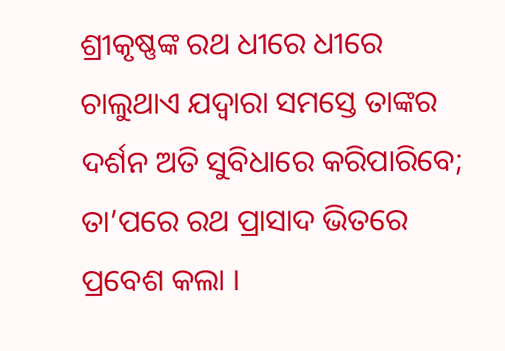ଶ୍ରୀକୃଷ୍ଣଙ୍କ ରଥ ଧୀରେ ଧୀରେ ଚାଲୁଥାଏ ଯଦ୍ୱାରା ସମସ୍ତେ ତାଙ୍କର ଦର୍ଶନ ଅତି ସୁବିଧାରେ କରିପାରିବେ; ତା’ପରେ ରଥ ପ୍ରାସାଦ ଭିତରେ ପ୍ରବେଶ କଲା ।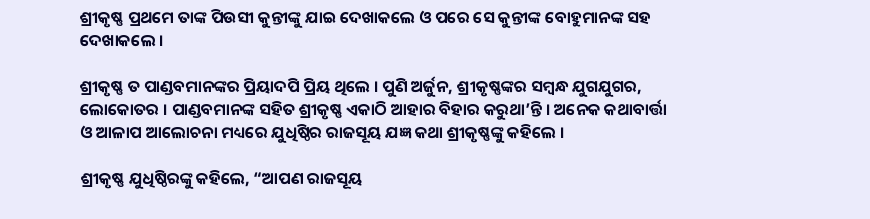ଶ୍ରୀକୃଷ୍ଣ ପ୍ରଥମେ ତାଙ୍କ ପିଉସୀ କୁନ୍ତୀଙ୍କୁ ଯାଇ ଦେଖାକଲେ ଓ ପରେ ସେ କୁନ୍ତୀଙ୍କ ବୋହୁମାନଙ୍କ ସହ ଦେଖାକଲେ ।

ଶ୍ରୀକୃଷ୍ଣ ତ ପାଣ୍ଡବମାନଙ୍କର ପ୍ରିୟାଦପି ପ୍ରିୟ ଥିଲେ । ପୁଣି ଅର୍ଜୁନ, ଶ୍ରୀକୃଷ୍ଣଙ୍କର ସମ୍ବନ୍ଧ ଯୁଗଯୁଗର, ଲୋକୋତର । ପାଣ୍ଡବମାନଙ୍କ ସହିତ ଶ୍ରୀକୃଷ୍ଣ ଏକାଠି ଆହାର ବିହାର କରୁଥା’ନ୍ତି । ଅନେକ କଥାବାର୍ତ୍ତା ଓ ଆଳାପ ଆଲୋଚନା ମଧ୍ୟରେ ଯୁଧିଷ୍ଠିର ରାଜସୂୟ ଯଜ୍ଞ କଥା ଶ୍ରୀକୃଷ୍ଣଙ୍କୁ କହିଲେ ।

ଶ୍ରୀକୃଷ୍ଣ ଯୁଧିଷ୍ଠିରଙ୍କୁ କହିଲେ, “ଆପଣ ରାଜସୂୟ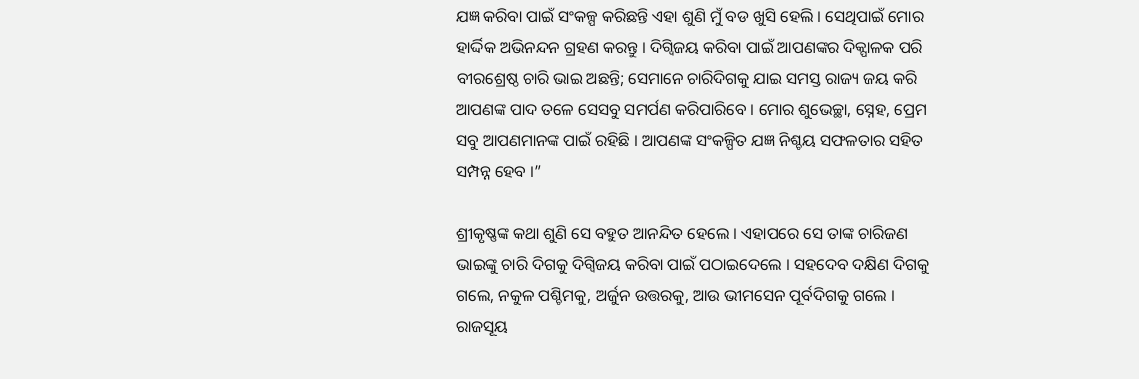ଯଜ୍ଞ କରିବା ପାଇଁ ସଂକଳ୍ପ କରିଛନ୍ତି ଏହା ଶୁଣି ମୁଁ ବଡ ଖୁସି ହେଲି । ସେଥିପାଇଁ ମୋର ହାର୍ଦ୍ଦିକ ଅଭିନନ୍ଦନ ଗ୍ରହଣ କରନ୍ତୁ । ଦିଗ୍ବିଜୟ କରିବା ପାଇଁ ଆପଣଙ୍କର ଦିକ୍ପାଳକ ପରି ବୀରଶ୍ରେଷ୍ଠ ଚାରି ଭାଇ ଅଛନ୍ତି; ସେମାନେ ଚାରିଦିଗକୁ ଯାଇ ସମସ୍ତ ରାଜ୍ୟ ଜୟ କରି ଆପଣଙ୍କ ପାଦ ତଳେ ସେସବୁ ସମର୍ପଣ କରିପାରିବେ । ମୋର ଶୁଭେଚ୍ଛା, ସ୍ନେହ, ପ୍ରେମ ସବୁ ଆପଣମାନଙ୍କ ପାଇଁ ରହିଛି । ଆପଣଙ୍କ ସଂକଳ୍ପିତ ଯଜ୍ଞ ନିଶ୍ଚୟ ସଫଳତାର ସହିତ ସମ୍ପନ୍ନ ହେବ ।”

ଶ୍ରୀକୃଷ୍ଣଙ୍କ କଥା ଶୁଣି ସେ ବହୁତ ଆନନ୍ଦିତ ହେଲେ । ଏହାପରେ ସେ ତାଙ୍କ ଚାରିଜଣ ଭାଇଙ୍କୁ ଚାରି ଦିଗକୁ ଦିଗ୍ବିଜୟ କରିବା ପାଇଁ ପଠାଇଦେଲେ । ସହଦେବ ଦକ୍ଷିଣ ଦିଗକୁ ଗଲେ, ନକୁଳ ପଶ୍ଚିମକୁ, ଅର୍ଜୁନ ଉତ୍ତରକୁ, ଆଉ ଭୀମସେନ ପୂର୍ବଦିଗକୁ ଗଲେ । ରାଜସୂୟ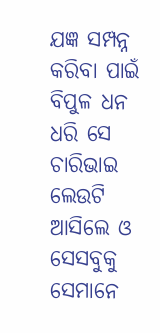ଯଜ୍ଞ ସମ୍ପନ୍ନ କରିବା ପାଇଁ ବିପୁଳ ଧନ ଧରି ସେ ଚାରିଭାଇ ଲେଉଟି ଆସିଲେ ଓ ସେସବୁକୁ ସେମାନେ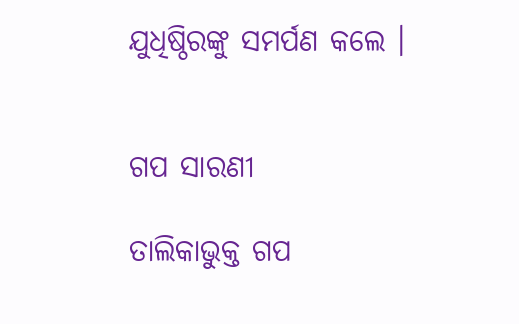ଯୁଧିଷ୍ଠିରଙ୍କୁ ସମର୍ପଣ କଲେ ।


ଗପ ସାରଣୀ

ତାଲିକାଭୁକ୍ତ ଗପ